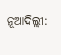ନୂଆଦିଲ୍ଲୀ: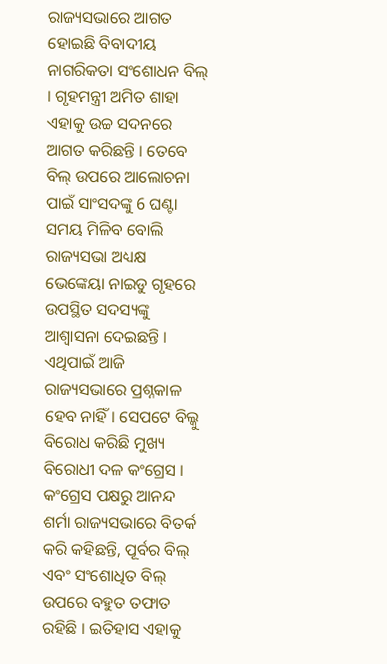ରାଜ୍ୟସଭାରେ ଆଗତ ହୋଇଛି ବିବାଦୀୟ ନାଗରିକତା ସଂଶୋଧନ ବିଲ୍ । ଗୃହମନ୍ତ୍ରୀ ଅମିତ ଶାହା ଏହାକୁ ଉଚ୍ଚ ସଦନରେ ଆଗତ କରିଛନ୍ତି । ତେବେ ବିଲ୍ ଉପରେ ଆଲୋଚନା ପାଇଁ ସାଂସଦଙ୍କୁ 6 ଘଣ୍ଟା ସମୟ ମିଳିବ ବୋଲି ରାଜ୍ୟସଭା ଅଧ୍ୟକ୍ଷ ଭେଙ୍କେୟା ନାଇଡୁ ଗୃହରେ ଉପସ୍ଥିତ ସଦସ୍ୟଙ୍କୁ ଆଶ୍ବାସନା ଦେଇଛନ୍ତି । ଏଥିପାଇଁ ଆଜି ରାଜ୍ୟସଭାରେ ପ୍ରଶ୍ନକାଳ ହେବ ନାହିଁ। ସେପଟେ ବିଲ୍କୁ ବିରୋଧ କରିଛି ମୁଖ୍ୟ ବିରୋଧୀ ଦଳ କଂଗ୍ରେସ ।
କଂଗ୍ରେସ ପକ୍ଷରୁ ଆନନ୍ଦ ଶର୍ମା ରାଜ୍ୟସଭାରେ ବିତର୍କ କରି କହିଛନ୍ତି, ପୂର୍ବର ବିଲ୍ ଏବଂ ସଂଶୋଧିତ ବିଲ୍ ଉପରେ ବହୁତ ତଫାତ ରହିଛି । ଇତିହାସ ଏହାକୁ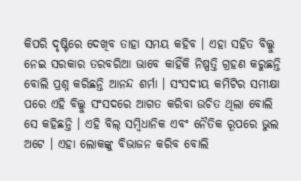କିପରି ଦୃଷ୍ଟିରେ ଦେଖିବ ତାହା ସମୟ କହିବ । ଏହା ସହିତ ବିଲ୍କୁ ନେଇ ସରକାର ତରବରିଆ ଭାବେ କାହିଁକି ନିଷ୍ପତ୍ତି ଗ୍ରହଣ କରୁଛନ୍ତି ବୋଲି ପ୍ରଶ୍ନ କରିଛନ୍ତି ଆନନ୍ଦ ଶର୍ମା । ସଂସଦୀୟ କମିଟିର ସମୀକ୍ଷା ପରେ ଏହି ବିଲ୍କୁ ସଂସଦରେ ଆଗତ କରିବା ଉଚିତ ଥିଲା ବୋଲି ସେ କହିଛନ୍ତି । ଏହି ବିଲ୍ ସମ୍ବିଧାନିକ ଏବଂ ନୈତିକ ରୂପରେ ଭୁଲ ଅଟେ । ଏହା ଲୋକଙ୍କୁ ବିଭାଜନ କରିବ ବୋଲି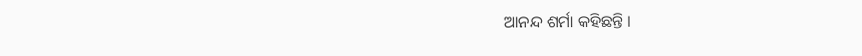ଆନନ୍ଦ ଶର୍ମା କହିଛନ୍ତି ।